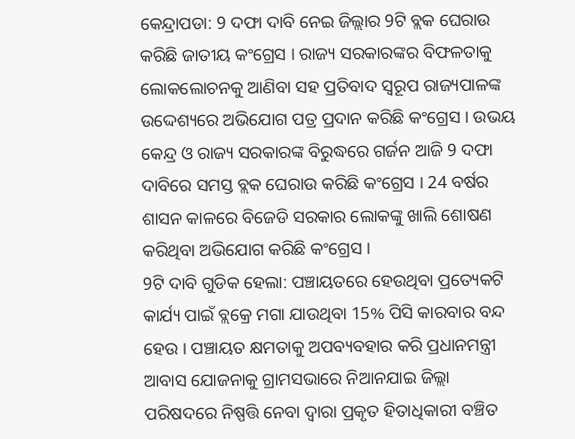କେନ୍ଦ୍ରାପଡା: 9 ଦଫା ଦାବି ନେଇ ଜିଲ୍ଲାର 9ଟି ବ୍ଲକ ଘେରାଉ କରିଛି ଜାତୀୟ କଂଗ୍ରେସ । ରାଜ୍ୟ ସରକାରଙ୍କର ବିଫଳତାକୁ ଲୋକଲୋଚନକୁ ଆଣିବା ସହ ପ୍ରତିବାଦ ସ୍ୱରୂପ ରାଜ୍ୟପାଳଙ୍କ ଉଦ୍ଦେଶ୍ୟରେ ଅଭିଯୋଗ ପତ୍ର ପ୍ରଦାନ କରିଛି କଂଗ୍ରେସ । ଉଭୟ କେନ୍ଦ୍ର ଓ ରାଜ୍ୟ ସରକାରଙ୍କ ବିରୁଦ୍ଧରେ ଗର୍ଜନ ଆଜି 9 ଦଫା ଦାବିରେ ସମସ୍ତ ବ୍ଲକ ଘେରାଉ କରିଛି କଂଗ୍ରେସ । 24 ବର୍ଷର ଶାସନ କାଳରେ ବିଜେଡି ସରକାର ଲୋକଙ୍କୁ ଖାଲି ଶୋଷଣ କରିଥିବା ଅଭିଯୋଗ କରିଛି କଂଗ୍ରେସ ।
9ଟି ଦାବି ଗୁଡିକ ହେଲା: ପଞ୍ଚାୟତରେ ହେଉଥିବା ପ୍ରତ୍ୟେକଟି କାର୍ଯ୍ୟ ପାଇଁ ବ୍ଲକ୍ରେ ମଗା ଯାଉଥିବା 15% ପିସି କାରବାର ବନ୍ଦ ହେଉ । ପଞ୍ଚାୟତ କ୍ଷମତାକୁ ଅପବ୍ୟବହାର କରି ପ୍ରଧାନମନ୍ତ୍ରୀ ଆବାସ ଯୋଜନାକୁ ଗ୍ରାମସଭାରେ ନିଆନଯାଇ ଜିଲ୍ଲା ପରିଷଦରେ ନିଷ୍ପତ୍ତି ନେବା ଦ୍ୱାରା ପ୍ରକୃତ ହିତାଧିକାରୀ ବଞ୍ଚିତ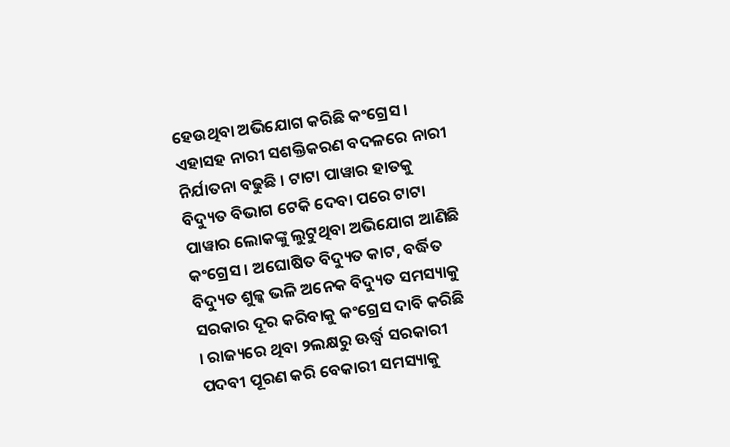ହେଉଥିବା ଅଭିଯୋଗ କରିଛି କଂଗ୍ରେସ । ଏହାସହ ନାରୀ ସଶକ୍ତିକରଣ ବଦଳରେ ନାରୀ ନିର୍ଯାତନା ବଢୁଛି । ଟାଟା ପାୱାର ହାତକୁ ବିଦ୍ୟୁତ ବିଭାଗ ଟେକି ଦେବା ପରେ ଟାଟା ପାୱାର ଲୋକଙ୍କୁ ଲୁଟୁଥିବା ଅଭିଯୋଗ ଆଣିଛି କଂଗ୍ରେସ । ଅଘୋଷିତ ବିଦ୍ୟୁତ କାଟ, ବର୍ଦ୍ଧିତ ବିଦ୍ୟୁତ ଶୁଳ୍କ ଭଳି ଅନେକ ବିଦ୍ୟୁତ ସମସ୍ୟାକୁ ସରକାର ଦୂର କରିବାକୁ କଂଗ୍ରେସ ଦାବି କରିଛି । ରାଜ୍ୟରେ ଥିବା ୨ଲକ୍ଷରୁ ଊର୍ଦ୍ଧ୍ବ ସରକାରୀ ପଦବୀ ପୂରଣ କରି ବେକାରୀ ସମସ୍ୟାକୁ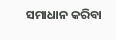ସମାଧାନ କରିବା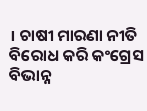। ଚାଷୀ ମାରଣା ନୀତି ବିରୋଧ କରି କଂଗ୍ରେସ ବିଭାନ୍ନ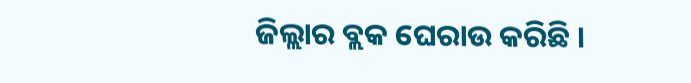ଜିଲ୍ଲାର ବ୍ଲକ ଘେରାଉ କରିଛି ।